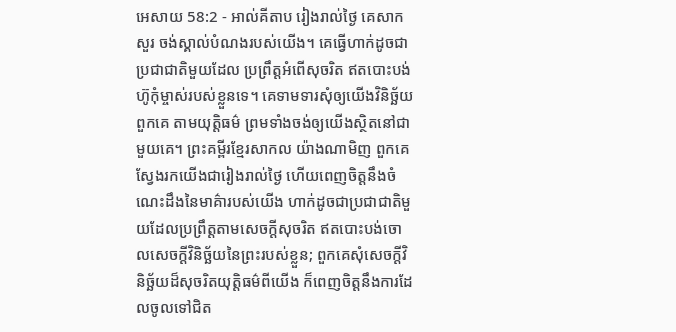អេសាយ 58:2 - អាល់គីតាប រៀងរាល់ថ្ងៃ គេសាកសួរ ចង់ស្គាល់បំណងរបស់យើង។ គេធ្វើហាក់ដូចជាប្រជាជាតិមួយដែល ប្រព្រឹត្តអំពើសុចរិត ឥតបោះបង់ហ៊ូកុំម្ចាស់របស់ខ្លួនទេ។ គេទាមទារសុំឲ្យយើងវិនិច្ឆ័យពួកគេ តាមយុត្តិធម៌ ព្រមទាំងចង់ឲ្យយើងស្ថិតនៅជាមួយគេ។ ព្រះគម្ពីរខ្មែរសាកល យ៉ាងណាមិញ ពួកគេស្វែងរកយើងជារៀងរាល់ថ្ងៃ ហើយពេញចិត្តនឹងចំណេះដឹងនៃមាគ៌ារបស់យើង ហាក់ដូចជាប្រជាជាតិមួយដែលប្រព្រឹត្តតាមសេចក្ដីសុចរិត ឥតបោះបង់ចោលសេចក្ដីវិនិច្ឆ័យនៃព្រះរបស់ខ្លួន; ពួកគេសុំសេចក្ដីវិនិច្ឆ័យដ៏សុចរិតយុត្តិធម៌ពីយើង ក៏ពេញចិត្តនឹងការដែលចូលទៅជិត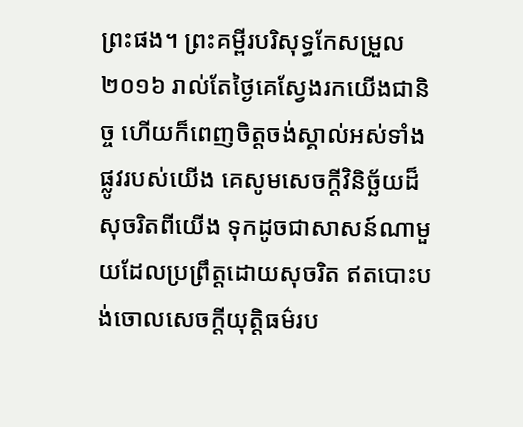ព្រះផង។ ព្រះគម្ពីរបរិសុទ្ធកែសម្រួល ២០១៦ រាល់តែថ្ងៃគេស្វែងរកយើងជានិច្ច ហើយក៏ពេញចិត្តចង់ស្គាល់អស់ទាំងផ្លូវរបស់យើង គេសូមសេចក្ដីវិនិច្ឆ័យដ៏សុចរិតពីយើង ទុកដូចជាសាសន៍ណាមួយដែលប្រព្រឹត្តដោយសុចរិត ឥតបោះបង់ចោលសេចក្ដីយុត្តិធម៌រប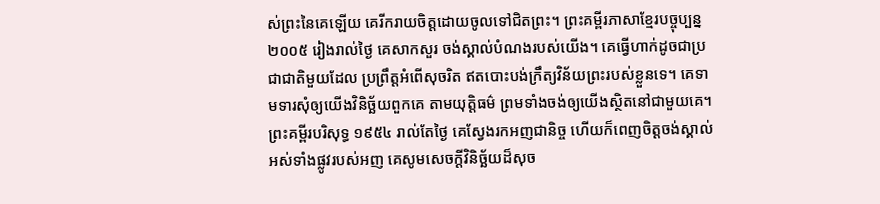ស់ព្រះនៃគេឡើយ គេរីករាយចិត្តដោយចូលទៅជិតព្រះ។ ព្រះគម្ពីរភាសាខ្មែរបច្ចុប្បន្ន ២០០៥ រៀងរាល់ថ្ងៃ គេសាកសួរ ចង់ស្គាល់បំណងរបស់យើង។ គេធ្វើហាក់ដូចជាប្រជាជាតិមួយដែល ប្រព្រឹត្តអំពើសុចរិត ឥតបោះបង់ក្រឹត្យវិន័យព្រះរបស់ខ្លួនទេ។ គេទាមទារសុំឲ្យយើងវិនិច្ឆ័យពួកគេ តាមយុត្តិធម៌ ព្រមទាំងចង់ឲ្យយើងស្ថិតនៅជាមួយគេ។ ព្រះគម្ពីរបរិសុទ្ធ ១៩៥៤ រាល់តែថ្ងៃ គេស្វែងរកអញជានិច្ច ហើយក៏ពេញចិត្តចង់ស្គាល់អស់ទាំងផ្លូវរបស់អញ គេសូមសេចក្ដីវិនិច្ឆ័យដ៏សុច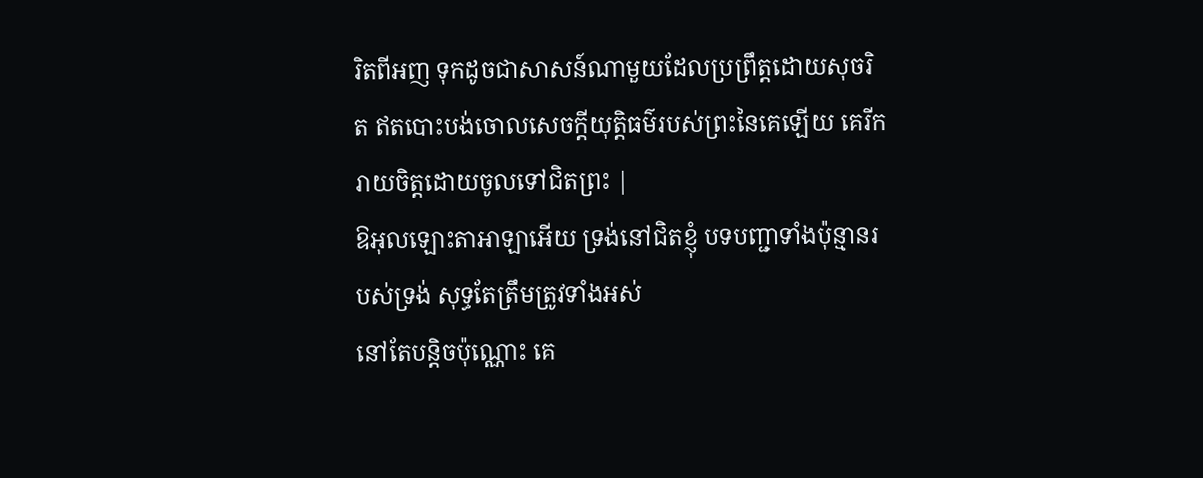រិតពីអញ ទុកដូចជាសាសន៍ណាមួយដែលប្រព្រឹត្តដោយសុចរិត ឥតបោះបង់ចោលសេចក្ដីយុត្តិធម៌របស់ព្រះនៃគេឡើយ គេរីករាយចិត្តដោយចូលទៅជិតព្រះ |
ឱអុលឡោះតាអាឡាអើយ ទ្រង់នៅជិតខ្ញុំ បទបញ្ជាទាំងប៉ុន្មានរបស់ទ្រង់ សុទ្ធតែត្រឹមត្រូវទាំងអស់
នៅតែបន្តិចប៉ុណ្ណោះ គេ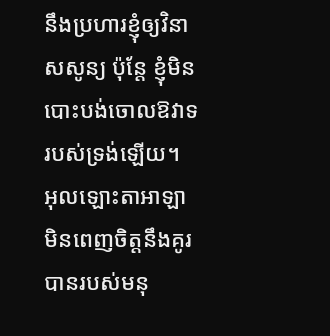នឹងប្រហារខ្ញុំឲ្យវិនាសសូន្យ ប៉ុន្តែ ខ្ញុំមិនបោះបង់ចោលឱវាទ របស់ទ្រង់ឡើយ។
អុលឡោះតាអាឡាមិនពេញចិត្តនឹងគូរបានរបស់មនុ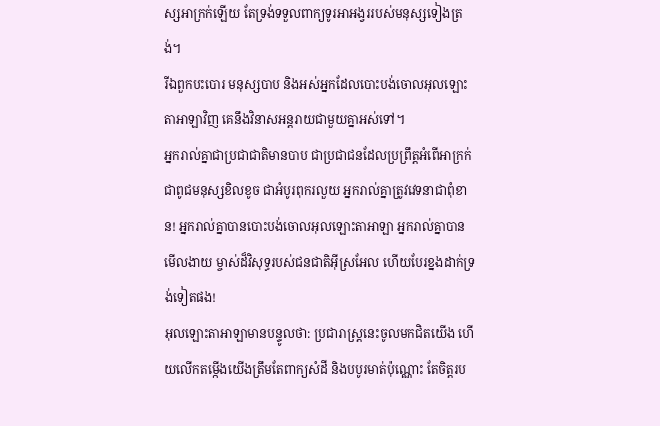ស្សអាក្រក់ឡើយ តែទ្រង់ទទួលពាក្យទូរអាអង្វររបស់មនុស្សទៀងត្រង់។
រីឯពួកបះបោរ មនុស្សបាប និងអស់អ្នកដែលបោះបង់ចោលអុលឡោះតាអាឡាវិញ គេនឹងវិនាសអន្តរាយជាមួយគ្នាអស់ទៅ។
អ្នករាល់គ្នាជាប្រជាជាតិមានបាប ជាប្រជាជនដែលប្រព្រឹត្តអំពើអាក្រក់ ជាពូជមនុស្សខិលខូច ជាអំបូរពុករលួយ អ្នករាល់គ្នាត្រូវវេទនាជាពុំខាន! អ្នករាល់គ្នាបានបោះបង់ចោលអុលឡោះតាអាឡា អ្នករាល់គ្នាបានមើលងាយ ម្ចាស់ដ៏វិសុទ្ធរបស់ជនជាតិអ៊ីស្រអែល ហើយបែរខ្នងដាក់ទ្រង់ទៀតផង!
អុលឡោះតាអាឡាមានបន្ទូលថា: ប្រជារាស្ត្រនេះចូលមកជិតយើង ហើយលើកតម្កើងយើងត្រឹមតែពាក្យសំដី និងបបូរមាត់ប៉ុណ្ណោះ តែចិត្តរប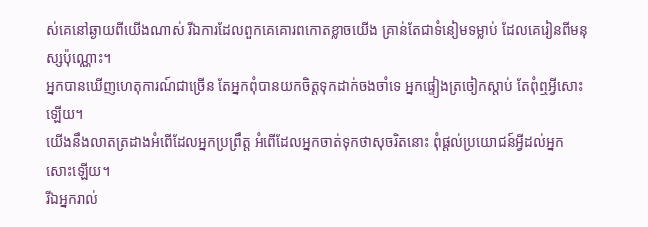ស់គេនៅឆ្ងាយពីយើងណាស់ រីឯការដែលពួកគេគោរពកោតខ្លាចយើង គ្រាន់តែជាទំនៀមទម្លាប់ ដែលគេរៀនពីមនុស្សប៉ុណ្ណោះ។
អ្នកបានឃើញហេតុការណ៍ជាច្រើន តែអ្នកពុំបានយកចិត្តទុកដាក់ចងចាំទេ អ្នកផ្ទៀងត្រចៀកស្ដាប់ តែពុំឮអ្វីសោះឡើយ។
យើងនឹងលាតត្រដាងអំពើដែលអ្នកប្រព្រឹត្ត អំពើដែលអ្នកចាត់ទុកថាសុចរិតនោះ ពុំផ្ដល់ប្រយោជន៍អ្វីដល់អ្នកសោះឡើយ។
រីឯអ្នករាល់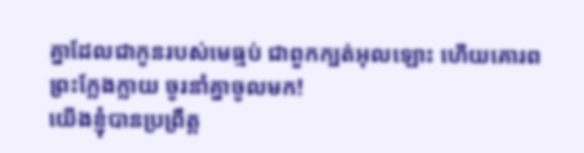គ្នាដែលជាកូនរបស់មេធ្មប់ ជាពួកក្បត់អុលឡោះ ហើយគោរពព្រះក្លែងក្លាយ ចូរនាំគ្នាចូលមក!
យើងខ្ញុំបានប្រព្រឹត្ត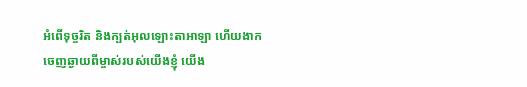អំពើទុច្ចរិត និងក្បត់អុលឡោះតាអាឡា ហើយងាកចេញឆ្ងាយពីម្ចាស់របស់យើងខ្ញុំ យើង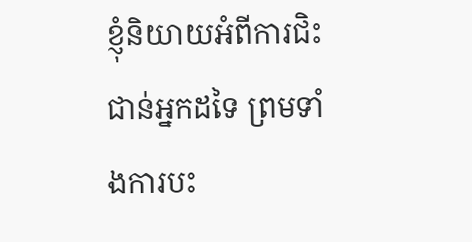ខ្ញុំនិយាយអំពីការជិះជាន់អ្នកដទៃ ព្រមទាំងការបះ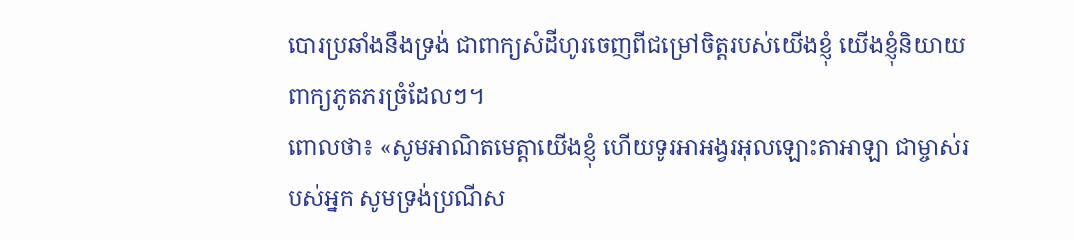បោរប្រឆាំងនឹងទ្រង់ ជាពាក្យសំដីហូរចេញពីជម្រៅចិត្តរបស់យើងខ្ញុំ យើងខ្ញុំនិយាយពាក្យភូតភរច្រំដែលៗ។
ពោលថា៖ «សូមអាណិតមេត្តាយើងខ្ញុំ ហើយទូរអាអង្វរអុលឡោះតាអាឡា ជាម្ចាស់របស់អ្នក សូមទ្រង់ប្រណីស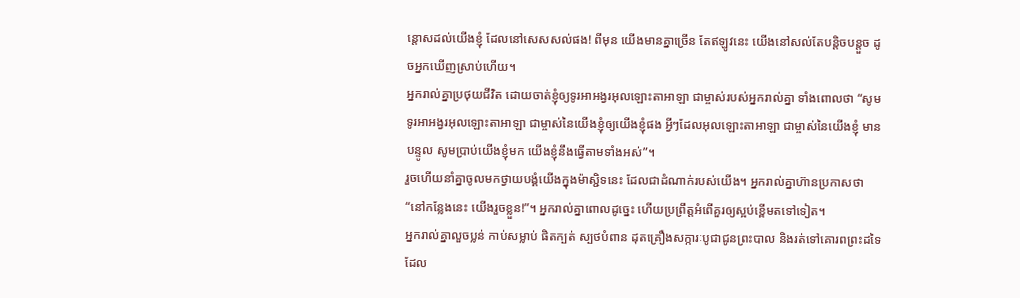ន្ដោសដល់យើងខ្ញុំ ដែលនៅសេសសល់ផង! ពីមុន យើងមានគ្នាច្រើន តែឥឡូវនេះ យើងនៅសល់តែបន្តិចបន្តួច ដូចអ្នកឃើញស្រាប់ហើយ។
អ្នករាល់គ្នាប្រថុយជីវិត ដោយចាត់ខ្ញុំឲ្យទូរអាអង្វរអុលឡោះតាអាឡា ជាម្ចាស់របស់អ្នករាល់គ្នា ទាំងពោលថា “សូមទូរអាអង្វរអុលឡោះតាអាឡា ជាម្ចាស់នៃយើងខ្ញុំឲ្យយើងខ្ញុំផង អ្វីៗដែលអុលឡោះតាអាឡា ជាម្ចាស់នៃយើងខ្ញុំ មានបន្ទូល សូមប្រាប់យើងខ្ញុំមក យើងខ្ញុំនឹងធ្វើតាមទាំងអស់”។
រួចហើយនាំគ្នាចូលមកថ្វាយបង្គំយើងក្នុងម៉ាស្ជិទនេះ ដែលជាដំណាក់របស់យើង។ អ្នករាល់គ្នាហ៊ានប្រកាសថា “នៅកន្លែងនេះ យើងរួចខ្លួន!”។ អ្នករាល់គ្នាពោលដូច្នេះ ហើយប្រព្រឹត្តអំពើគួរឲ្យស្អប់ខ្ពើមតទៅទៀត។
អ្នករាល់គ្នាលួចប្លន់ កាប់សម្លាប់ ផិតក្បត់ ស្បថបំពាន ដុតគ្រឿងសក្ការៈបូជាជូនព្រះបាល និងរត់ទៅគោរពព្រះដទៃ ដែល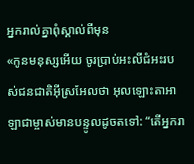អ្នករាល់គ្នាពុំស្គាល់ពីមុន
«កូនមនុស្សអើយ ចូរប្រាប់អះលីជំអះរបស់ជនជាតិអ៊ីស្រអែលថា អុលឡោះតាអាឡាជាម្ចាស់មានបន្ទូលដូចតទៅ: “តើអ្នករា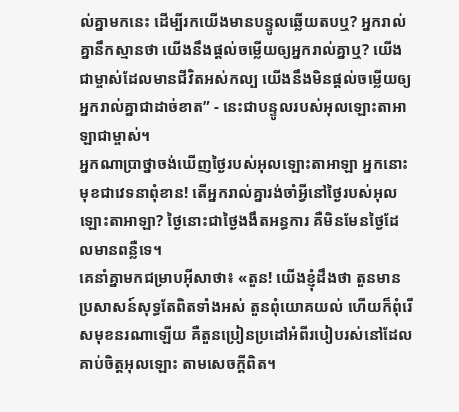ល់គ្នាមកនេះ ដើម្បីរកយើងមានបន្ទូលឆ្លើយតបឬ? អ្នករាល់គ្នានឹកស្មានថា យើងនឹងផ្តល់ចម្លើយឲ្យអ្នករាល់គ្នាឬ? យើងជាម្ចាស់ដែលមានជីវិតអស់កល្ប យើងនឹងមិនផ្តល់ចម្លើយឲ្យអ្នករាល់គ្នាជាដាច់ខាត” - នេះជាបន្ទូលរបស់អុលឡោះតាអាឡាជាម្ចាស់។
អ្នកណាប្រាថ្នាចង់ឃើញថ្ងៃរបស់អុលឡោះតាអាឡា អ្នកនោះមុខជាវេទនាពុំខាន! តើអ្នករាល់គ្នារង់ចាំអ្វីនៅថ្ងៃរបស់អុលឡោះតាអាឡា? ថ្ងៃនោះជាថ្ងៃងងឹតអន្ធការ គឺមិនមែនថ្ងៃដែលមានពន្លឺទេ។
គេនាំគ្នាមកជម្រាបអ៊ីសាថា៖ «តួន! យើងខ្ញុំដឹងថា តួនមានប្រសាសន៍សុទ្ធតែពិតទាំងអស់ តួនពុំយោគយល់ ហើយក៏ពុំរើសមុខនរណាឡើយ គឺតួនប្រៀនប្រដៅអំពីរបៀបរស់នៅដែលគាប់ចិត្តអុលឡោះ តាមសេចក្ដីពិត។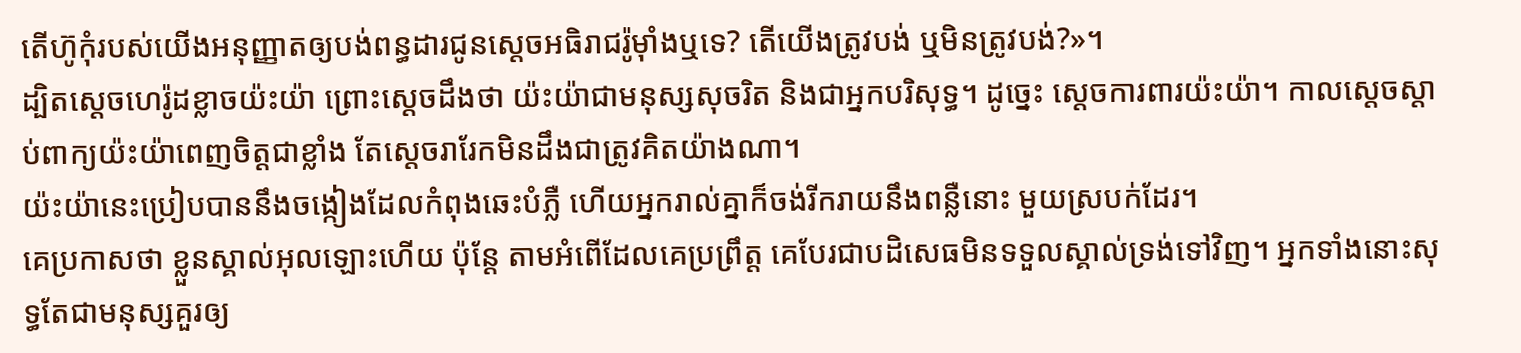តើហ៊ូកុំរបស់យើងអនុញ្ញាតឲ្យបង់ពន្ធដារជូនស្តេចអធិរាជរ៉ូម៉ាំងឬទេ? តើយើងត្រូវបង់ ឬមិនត្រូវបង់?»។
ដ្បិតស្តេចហេរ៉ូដខ្លាចយ៉ះយ៉ា ព្រោះស្តេចដឹងថា យ៉ះយ៉ាជាមនុស្សសុចរិត និងជាអ្នកបរិសុទ្ធ។ ដូច្នេះ ស្តេចការពារយ៉ះយ៉ា។ កាលស្តេចស្តាប់ពាក្យយ៉ះយ៉ាពេញចិត្តជាខ្លាំង តែស្តេចរារែកមិនដឹងជាត្រូវគិតយ៉ាងណា។
យ៉ះយ៉ានេះប្រៀបបាននឹងចង្កៀងដែលកំពុងឆេះបំភ្លឺ ហើយអ្នករាល់គ្នាក៏ចង់រីករាយនឹងពន្លឺនោះ មួយស្របក់ដែរ។
គេប្រកាសថា ខ្លួនស្គាល់អុលឡោះហើយ ប៉ុន្ដែ តាមអំពើដែលគេប្រព្រឹត្ដ គេបែរជាបដិសេធមិនទទួលស្គាល់ទ្រង់ទៅវិញ។ អ្នកទាំងនោះសុទ្ធតែជាមនុស្សគួរឲ្យ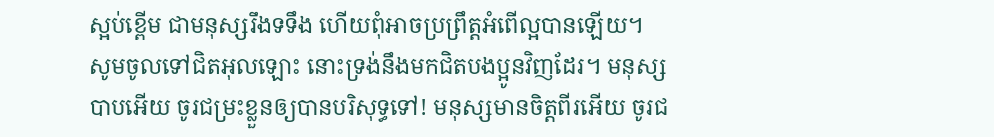ស្អប់ខ្ពើម ជាមនុស្សរឹងទទឹង ហើយពុំអាចប្រព្រឹត្ដអំពើល្អបានឡើយ។
សូមចូលទៅជិតអុលឡោះ នោះទ្រង់នឹងមកជិតបងប្អូនវិញដែរ។ មនុស្សបាបអើយ ចូរជម្រះខ្លួនឲ្យបានបរិសុទ្ធទៅ! មនុស្សមានចិត្ដពីរអើយ ចូរជ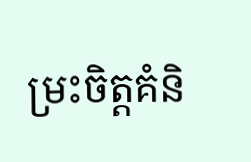ម្រះចិត្ដគំនិ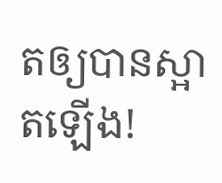តឲ្យបានស្អាតឡើង!